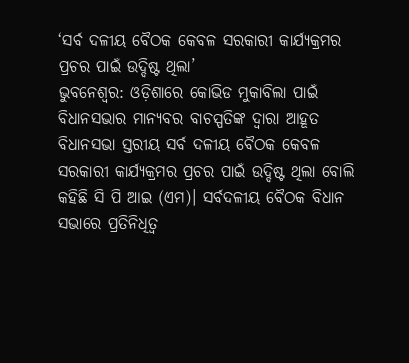‘ସର୍ବ ଦଳୀୟ ବୈଠକ କେବଳ ସରକାରୀ କାର୍ଯ୍ୟକ୍ରମର ପ୍ରଚର ପାଇଁ ଉଦ୍ଦିଷ୍ଟ ଥିଲା’
ଭୁବନେଶ୍ୱର: ଓଡ଼ିଶାରେ କୋଭିଡ ମୁକାବିଲା ପାଇଁ ବିଧାନସଭାର ମାନ୍ୟବର ବାଚସ୍ପତିଙ୍କ ଦ୍ଵାରା ଆହୂତ ବିଧାନସଭା ସ୍ତରୀୟ ସର୍ବ ଦଳୀୟ ବୈଠକ କେବଳ ସରକାରୀ କାର୍ଯ୍ୟକ୍ରମର ପ୍ରଚର ପାଇଁ ଉଦ୍ଦିଷ୍ଟ ଥିଲା ବୋଲି କହିଛି ସି ପି ଆଇ (ଏମ)। ସର୍ବଦଳୀୟ ବୈଠକ ବିଧାନ ସଭାରେ ପ୍ରତିନିଧିତ୍ଵ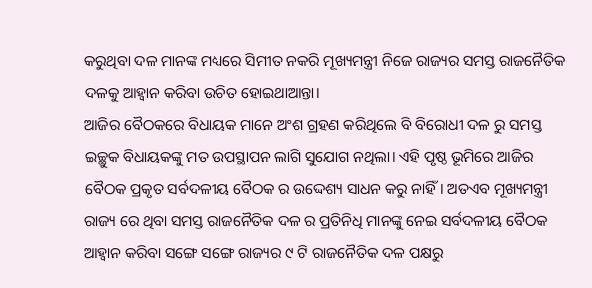କରୁଥିବା ଦଳ ମାନଙ୍କ ମଧ୍ୟରେ ସିମୀତ ନକରି ମୂଖ୍ୟମନ୍ତ୍ରୀ ନିଜେ ରାଜ୍ୟର ସମସ୍ତ ରାଜନୈତିକ ଦଳକୁ ଆହ୍ବାନ କରିବା ଉଚିତ ହୋଇଥାଆନ୍ତା।
ଆଜିର ବୈଠକରେ ବିଧାୟକ ମାନେ ଅଂଶ ଗ୍ରହଣ କରିଥିଲେ ବି ବିରୋଧୀ ଦଳ ରୁ ସମସ୍ତ ଇଚ୍ଛୁକ ବିଧାୟକଙ୍କୁ ମତ ଉପସ୍ଥାପନ ଲାଗି ସୁଯୋଗ ନଥିଲା। ଏହି ପୃଷ୍ଠ ଭୂମିରେ ଆଜିର ବୈଠକ ପ୍ରକୃତ ସର୍ବଦଳୀୟ ବୈଠକ ର ଉଦ୍ଦେଶ୍ୟ ସାଧନ କରୁ ନାହିଁ। ଅତଏବ ମୂଖ୍ୟମନ୍ତ୍ରୀ ରାଜ୍ୟ ରେ ଥିବା ସମସ୍ତ ରାଜନୈତିକ ଦଳ ର ପ୍ରତିନିଧି ମାନଙ୍କୁ ନେଇ ସର୍ବଦଳୀୟ ବୈଠକ ଆହ୍ବାନ କରିବା ସଙ୍ଗେ ସଙ୍ଗେ ରାଜ୍ୟର ୯ ଟି ରାଜନୈତିକ ଦଳ ପକ୍ଷରୁ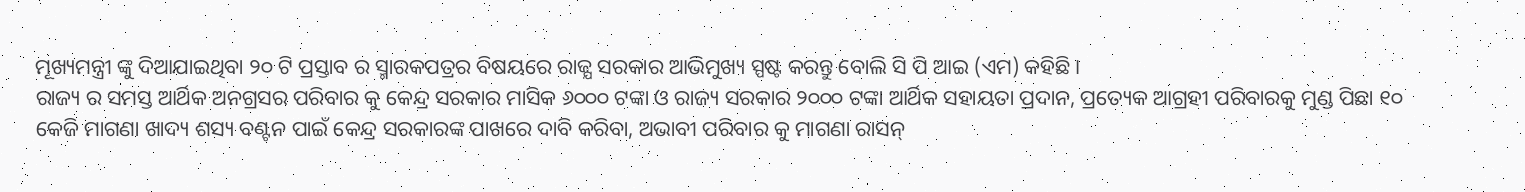ମୂଖ୍ୟମନ୍ତ୍ରୀ ଙ୍କୁ ଦିଆଯାଇଥିବା ୨୦ ଟି ପ୍ରସ୍ତାବ ର ସ୍ମାରକପତ୍ରର ବିଷୟରେ ରାଜ୍ଯ ସରକାର ଆଭିମୁଖ୍ୟ ସ୍ପଷ୍ଟ କରନ୍ତୁ ବୋଲି ସି ପି ଆଇ (ଏମ) କହିଛି।
ରାଜ୍ୟ ର ସମସ୍ତ ଆର୍ଥିକ ଅନଗ୍ରସର ପରିବାର କୁ କେନ୍ଦ୍ର ସରକାର ମାସିକ ୬୦୦୦ ଟଙ୍କା ଓ ରାଜ୍ୟ ସରକାର ୨୦୦୦ ଟଙ୍କା ଆର୍ଥିକ ସହାୟତା ପ୍ରଦାନ, ପ୍ରତ୍ୟେକ ଆଗ୍ରହୀ ପରିବାରକୁ ମୁଣ୍ଡ ପିଛା ୧୦ କେଜି ମାଗଣା ଖାଦ୍ୟ ଶସ୍ୟ ବଣ୍ଟନ ପାଇଁ କେନ୍ଦ୍ର ସରକାରଙ୍କ ପାଖରେ ଦାବି କରିବା, ଅଭାବୀ ପରିବାର କୁ ମାଗଣା ରାସନ୍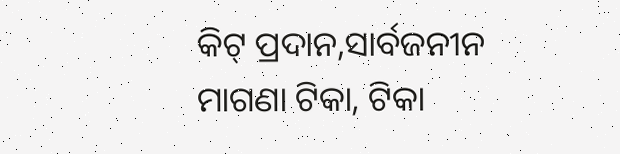କିଟ୍ ପ୍ରଦାନ,ସାର୍ବଜନୀନ ମାଗଣା ଟିକା, ଟିକା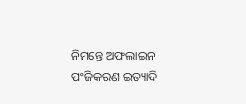ନିମନ୍ତେ ଅଫଲାଇନ ପଂଜିକରଣ ଇତ୍ୟାଦି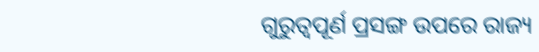ଗୁରୁତ୍ବପୂର୍ଣ ପ୍ରସଙ୍ଗ ଉପରେ ରାଜ୍ୟ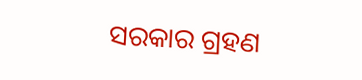ସରକାର ଗ୍ରହଣ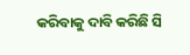କରିବାକୁ ଦାବି କରିଛି ସି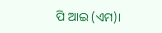ପି ଆଇ (ଏମ)।